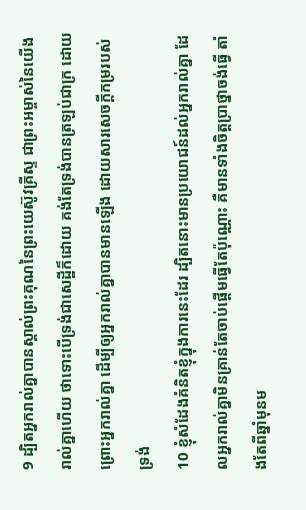9 ដ្បិតអ្នករាល់គ្នាបានស្គាល់ព្រះគុណនៃព្រះយេស៊ូវគ្រីស្ទ ជាព្រះអម្ចាស់នៃយើងរាល់គ្នាហើយ ថាទោះបើទ្រង់ជាសេដ្ឋីក៏ដោយ គង់តែទ្រង់បានត្រឡប់ជាក្រ ដោយព្រោះអ្នករាល់គ្នា ដើម្បីឲ្យអ្នករាល់គ្នាបានមានឡើង ដោយសារសេចក្ដីកម្ររបស់ទ្រង់
10 ខ្ញុំសំដែងគំនិតខ្ញុំក្នុងការនេះដែរ ដ្បិតនោះមានប្រយោជន៍ដល់អ្នករាល់គ្នា ដែលអ្នករាល់គ្នាមិនគ្រាន់តែចាប់ផ្តើមធ្វើតែប៉ុណ្ណោះ គឺមានទាំងចិត្តប្រាថ្នាចង់ធ្វើ តាំងតែពីឆ្នាំមុនម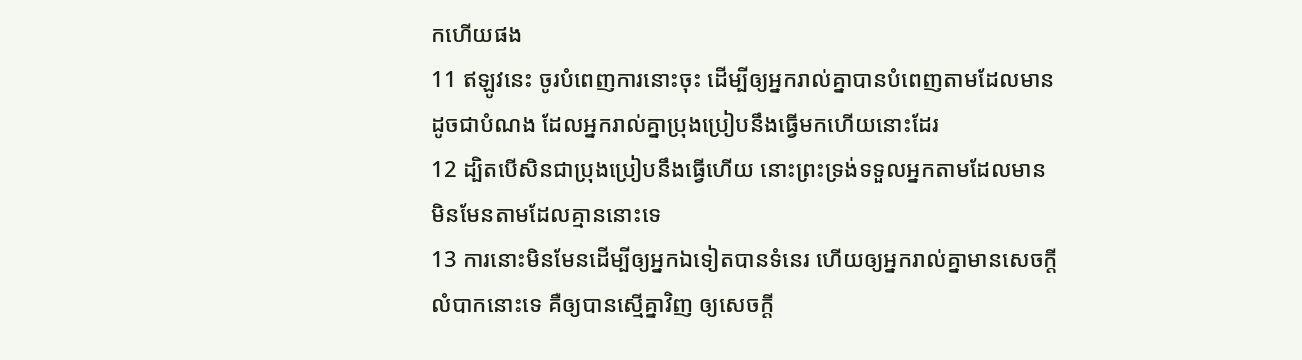កហើយផង
11 ឥឡូវនេះ ចូរបំពេញការនោះចុះ ដើម្បីឲ្យអ្នករាល់គ្នាបានបំពេញតាមដែលមានដូចជាបំណង ដែលអ្នករាល់គ្នាប្រុងប្រៀបនឹងធ្វើមកហើយនោះដែរ
12 ដ្បិតបើសិនជាប្រុងប្រៀបនឹងធ្វើហើយ នោះព្រះទ្រង់ទទួលអ្នកតាមដែលមាន មិនមែនតាមដែលគ្មាននោះទេ
13 ការនោះមិនមែនដើម្បីឲ្យអ្នកឯទៀតបានទំនេរ ហើយឲ្យអ្នករាល់គ្នាមានសេចក្ដីលំបាកនោះទេ គឺឲ្យបានស្មើគ្នាវិញ ឲ្យសេចក្ដី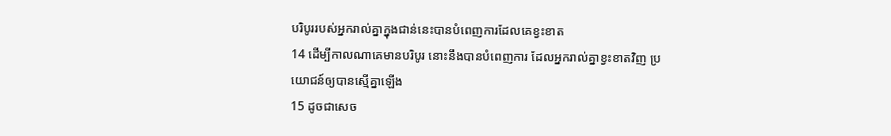បរិបូររបស់អ្នករាល់គ្នាក្នុងជាន់នេះបានបំពេញការដែលគេខ្វះខាត
14 ដើម្បីកាលណាគេមានបរិបូរ នោះនឹងបានបំពេញការ ដែលអ្នករាល់គ្នាខ្វះខាតវិញ ប្រយោជន៍ឲ្យបានស្មើគ្នាឡើង
15 ដូចជាសេច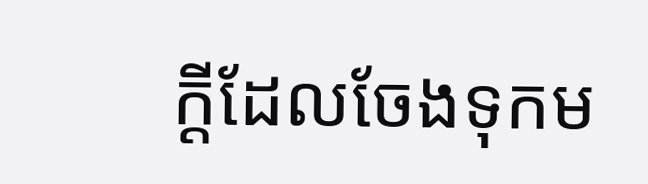ក្ដីដែលចែងទុកម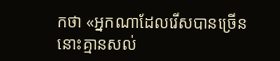កថា «អ្នកណាដែលរើសបានច្រើន នោះគ្មានសល់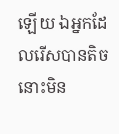ឡើយ ឯអ្នកដែលរើសបានតិច នោះមិន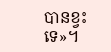បានខ្វះទេ»។